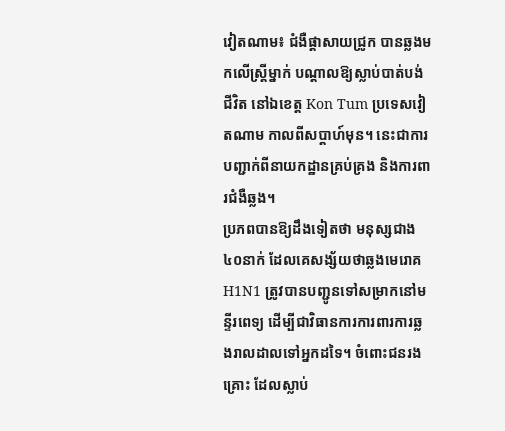វៀតណាម៖ ជំងឺផ្ដាសាយជ្រូក បានឆ្លងមកលើស្ត្រីម្នាក់ បណ្ដាលឱ្យស្លាប់បាត់បង់ជីវិត នៅឯខេត្ត Kon Tum ប្រទេសវៀតណាម កាលពីសប្ដាហ៍មុន។ នេះជាការបញ្ជាក់ពីនាយកដ្ឋានគ្រប់គ្រង និងការពារជំងឺឆ្លង។
ប្រភពបានឱ្យដឹងទៀតថា មនុស្សជាង ៤០នាក់ ដែលគេសង្ស័យថាឆ្លងមេរោគ H1N1 ត្រូវបានបញ្ជូនទៅសម្រាកនៅមន្ទីរពេទ្យ ដើម្បីជាវិធានការការពារការឆ្លងរាលដាលទៅអ្នកដទៃ។ ចំពោះជនរងគ្រោះ ដែលស្លាប់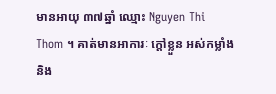មានអាយុ ៣៧ឆ្នាំ ឈ្មោះ Nguyen Thi Thom ។ គាត់មានអាការៈ ក្ដៅខ្លួន អស់កម្លាំង និង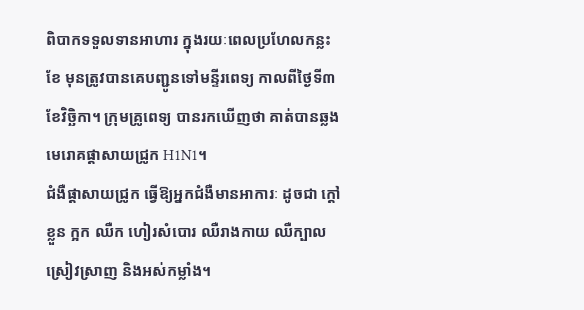ពិបាកទទួលទានអាហារ ក្នុងរយៈពេលប្រហែលកន្លះខែ មុនត្រូវបានគេបញ្ជូនទៅមន្ទីរពេទ្យ កាលពីថ្ងៃទី៣ ខែវិច្ឆិកា។ ក្រុមគ្រូពេទ្យ បានរកឃើញថា គាត់បានឆ្លងមេរោគផ្ដាសាយជ្រូក H1N1។
ជំងឺផ្ដាសាយជ្រូក ធ្វើឱ្យអ្នកជំងឺមានអាការៈ ដូចជា ក្ដៅខ្លួន ក្អក ឈឺក ហៀរសំបោរ ឈឺរាងកាយ ឈឺក្បាល ស្រៀវស្រាញ និងអស់កម្លាំង។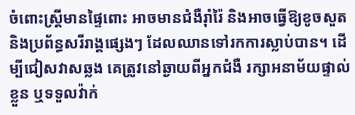ចំពោះស្ត្រីមានផ្ទៃពោះ អាចមានជំងឺរ៉ាំរ៉ៃ និងអាចធ្វើឱ្យខូចសួត និងប្រព័ន្ធសរីរាង្គផ្សេងៗ ដែលឈានទៅរកការស្លាប់បាន។ ដើម្បីជៀសវាសឆ្លង គេត្រូវនៅឆ្ងាយពីអ្នកជំងឺ រក្សាអនាម័យផ្ទាល់ខ្លួន ឬទទួលវ៉ាក់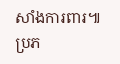សាំងការពារ៕
ប្រភ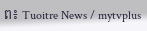ព៖ Tuoitre News / mytvplus